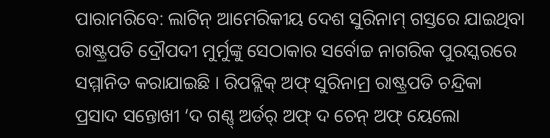ପାରାମରିବେ: ଲାଟିନ୍ ଆମେରିକୀୟ ଦେଶ ସୁରିନାମ୍ ଗସ୍ତରେ ଯାଇଥିବା ରାଷ୍ଟ୍ରପତି ଦ୍ରୌପଦୀ ମୁର୍ମୁଙ୍କୁ ସେଠାକାର ସର୍ବୋଚ୍ଚ ନାଗରିକ ପୁରସ୍କରରେ ସମ୍ମାନିତ କରାଯାଇଛି । ରିପବ୍ଲିକ୍ ଅଫ୍ ସୁରିନାମ୍ର ରାଷ୍ଟ୍ରପତି ଚନ୍ଦ୍ରିକା ପ୍ରସାଦ ସନ୍ତୋଖୀ ‘ଦ ଗଣ୍ଣ୍ ଅର୍ଡର୍ ଅଫ୍ ଦ ଚେନ୍ ଅଫ୍ ୟେଲୋ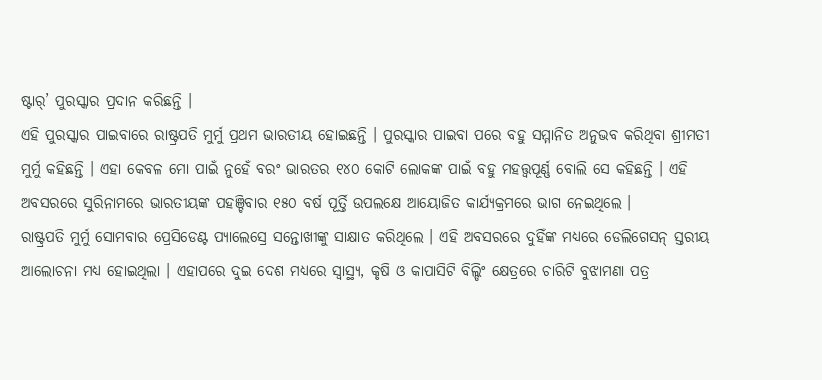ଷ୍ଟାର୍’ ପୁରସ୍କାର ପ୍ରଦାନ କରିଛନ୍ତି ।
ଏହି ପୁରସ୍କାର ପାଇବାରେ ରାଷ୍ଟ୍ରପତି ମୁର୍ମୁ ପ୍ରଥମ ଭାରତୀୟ ହୋଇଛନ୍ତି । ପୁରସ୍କାର ପାଇବା ପରେ ବହୁ ସମ୍ମାନିତ ଅନୁଭବ କରିଥିବା ଶ୍ରୀମତୀ ମୁର୍ମୁ କହିଛନ୍ତି । ଏହା କେବଳ ମୋ ପାଇଁ ନୁହେଁ ବରଂ ଭାରତର ୧୪୦ କୋଟି ଲୋକଙ୍କ ପାଇଁ ବହୁ ମହତ୍ତ୍ୱପୂର୍ଣ୍ଣ ବୋଲି ସେ କହିଛନ୍ତି । ଏହି ଅବସରରେ ସୁରିନାମରେ ଭାରତୀୟଙ୍କ ପହଞ୍ଚିବାର ୧୫୦ ବର୍ଷ ପୂର୍ତ୍ତି ଉପଲକ୍ଷେ ଆୟୋଜିତ କାର୍ଯ୍ୟକ୍ରମରେ ଭାଗ ନେଇଥିଲେ ।
ରାଷ୍ଟ୍ରପତି ମୁର୍ମୁ ସୋମବାର ପ୍ରେସିଡେଣ୍ଟ ପ୍ୟାଲେସ୍ରେ ସନ୍ତୋଖୀଙ୍କୁ ସାକ୍ଷାତ କରିଥିଲେ । ଏହି ଅବସରରେ ଦୁହିଁଙ୍କ ମଧ୍ୟରେ ଡେଲିଗେସନ୍ ସ୍ତରୀୟ ଆଲୋଚନା ମଧ୍ୟ ହୋଇଥିଲା । ଏହାପରେ ଦୁଇ ଦେଶ ମଧ୍ୟରେ ସ୍ୱାସ୍ଥ୍ୟ, କୃଷି ଓ କାପାସିଟି ବିଲ୍ଡିଂ କ୍ଷେତ୍ରରେ ଚାରିଟି ବୁଝାମଣା ପତ୍ର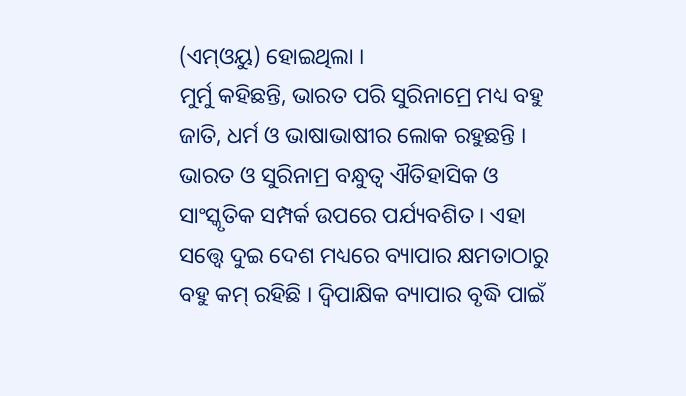(ଏମ୍ଓୟୁ) ହୋଇଥିଲା ।
ମୁର୍ମୁ କହିଛନ୍ତି, ଭାରତ ପରି ସୁରିନାମ୍ରେ ମଧ୍ୟ ବହୁ ଜାତି, ଧର୍ମ ଓ ଭାଷାଭାଷୀର ଲୋକ ରହୁଛନ୍ତି । ଭାରତ ଓ ସୁରିନାମ୍ର ବନ୍ଧୁତ୍ୱ ଐତିହାସିକ ଓ ସାଂସ୍କୃତିକ ସମ୍ପର୍କ ଉପରେ ପର୍ଯ୍ୟବଶିତ । ଏହା ସତ୍ତ୍ୱେ ଦୁଇ ଦେଶ ମଧ୍ୟରେ ବ୍ୟାପାର କ୍ଷମତାଠାରୁ ବହୁ କମ୍ ରହିଛି । ଦ୍ୱିପାକ୍ଷିକ ବ୍ୟାପାର ବୃଦ୍ଧି ପାଇଁ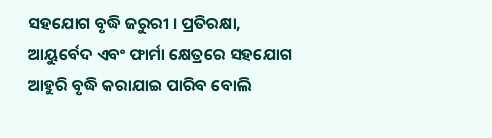ସହଯୋଗ ବୃଦ୍ଧି ଜରୁରୀ । ପ୍ରତିରକ୍ଷା, ଆୟୁର୍ବେଦ ଏବଂ ଫାର୍ମା କ୍ଷେତ୍ରରେ ସହଯୋଗ ଆହୁରି ବୃଦ୍ଧି କରାଯାଇ ପାରିବ ବୋଲି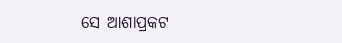ସେ ଆଶାପ୍ରକଟ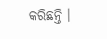କରିଛନ୍ତି ।